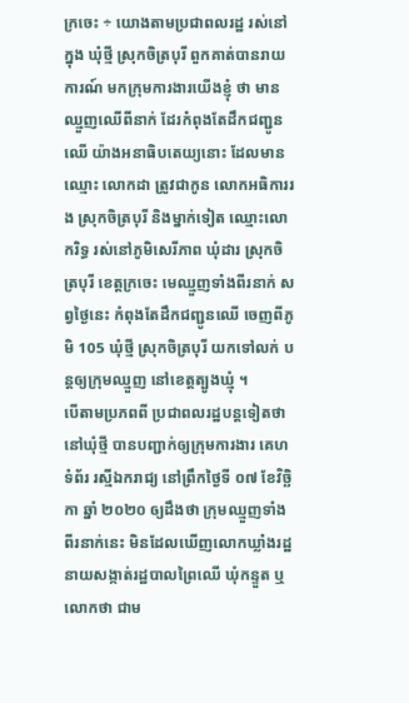ក្រចេះ ÷ យោងតាមប្រជាពលរដ្ឋ រស់នៅក្នុង ឃុំថ្មី ស្រុកចិត្របុរី ពួកគាត់បានរាយការណ៍ មកក្រុមការងារយើងខ្ញុំ ថា មានឈ្មួញឈេីពីនាក់ ដែរកំពុងតែដឹកជញ្ជូនឈើ យ៉ាងអនាធិបតេយ្យនោះ ដែលមានឈ្មោះ លោកដា ត្រូវជាកូន លោកអធិការរង ស្រុកចិត្របុរី និងម្នាក់ទៀត ឈ្មោះលោករិទ្ធ រស់នៅភូមិសេរីភាព ឃុំដារ ស្រុកចិត្របុរី ខេត្តក្រចេះ មេឈ្មួញទាំងពីរនាក់ សព្វថ្ងៃនេះ កំពុងតែដឹកជញ្ជូនឈើ ចេញពីភូមិ 105 ឃុំថ្មី ស្រុកចិត្របុរី យកទៅលក់ បន្តឲ្យក្រុមឈ្មួញ នៅខេត្តត្បូងឃ្មុំ ។
បើតាមប្រភពពី ប្រជាពលរដ្ឋបន្តទៀតថា នៅឃុំថ្មី បានបញ្ជាក់ឲ្យក្រុមការងារ គេហទំព័រ រស្មីឯករាជ្យ នៅព្រឹកថ្ងៃទី ០៧ ខែវិច្ឆិកា ឆ្នាំ ២០២០ ឲ្យដឹងថា ក្រុមឈ្មួញទាំងពីរនាក់នេះ មិនដែលឃើញលោកឃ្លាំងរដ្ឋ នាយសង្កាត់រដ្ឋបាលព្រៃឈើ ឃុំកន្ទួត ឬលោកថា ជាម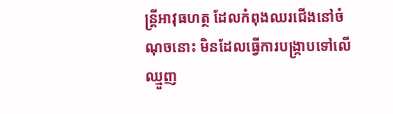ន្ត្រីអាវុធហត្ថ ដែលកំពុងឈរជើងនៅចំណុចនោះ មិនដែលធ្វើការបង្ក្រាបទៅលើឈ្មួញ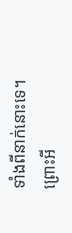ទាំងពីនាក់នោះទេ។
ព្រោះអី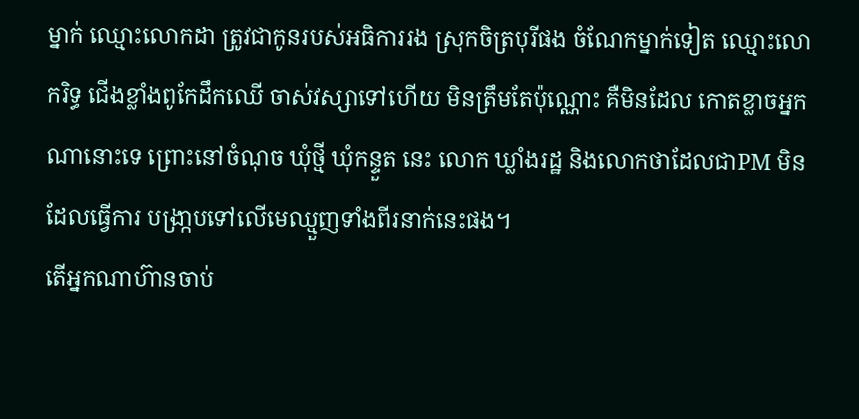ម្នាក់ ឈ្មោះលោកដា ត្រូវជាកូនរបស់អធិការរង ស្រុកចិត្របុរីផង ចំណែកម្នាក់ទៀត ឈ្មោះលោករិទ្ធ ជើងខ្លាំងពូកែដឹកឈើ ចាស់វស្សាទៅហើយ មិនត្រឹមតែប៉ុណ្ណោះ គឺមិនដែល កោតខ្លាចអ្នកណានោះទេ ព្រោះនៅចំណុច ឃុំថ្មី ឃុំកន្ទួត នេះ លោក ឃ្លាំងរដ្ឋ និងលោកថាដែលជាPM មិនដែលធ្វើការ បង្រា្កបទៅលើមេឈ្មួញទាំងពីរនាក់នេះផង។
តើអ្នកណាហ៊ានចាប់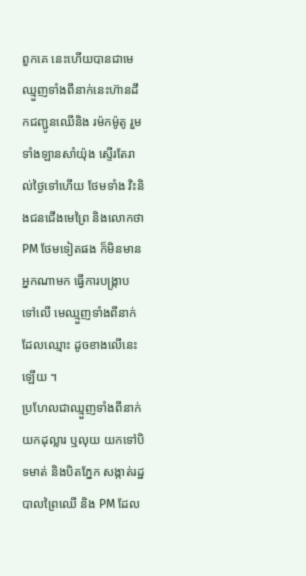ពួកគេ នេះហើយបានជាមេឈ្មួញទាំងពីនាក់នេះហ៊ានដឹកជញ្ជូនឈើនិង រម៉កម៉ូតូ រួមទាំងឡានសាំយ៉ុង ស្ទើរតែរាល់ថ្ងៃទៅហើយ ថែមទាំង វិះនិងជនជើងមេព្រៃ និងលោកថាPM ថែមទៀតផង ក៏មិនមានអ្នកណាមក ធ្វើការបង្ក្រាប ទៅលើ មេឈ្មួញទាំងពីនាក់ដែលឈ្មោះ ដូចខាងលើនេះឡើយ ។
ប្រហែលជាឈ្មួញទាំងពីនាក់ យកដុល្លារ ឬលុយ យកទៅបិទមាត់ និងបិតភ្នែក សង្កាត់រដ្ឋបាលព្រៃឈើ និង PM ដែល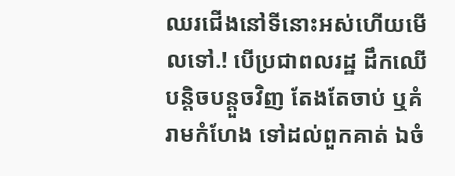ឈរជើងនៅទីនោះអស់ហើយមើលទៅ.! បើប្រជាពលរដ្ឋ ដឹកឈើបន្តិចបន្តួចវិញ តែងតែចាប់ ឬគំរាមកំហែង ទៅដល់ពួកគាត់ ឯចំ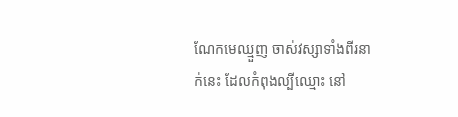ណែកមេឈ្មួញ ចាស់វស្សាទាំងពីរនាក់នេះ ដែលកំពុងល្បីឈ្មោះ នៅ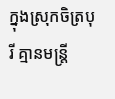ក្នុងស្រុកចិត្របុរី គ្មានមន្ត្រី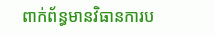ពាក់ព័ន្ធមានវិធានការប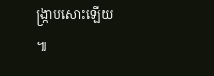ង្ក្រាបសោះឡើយ ៕